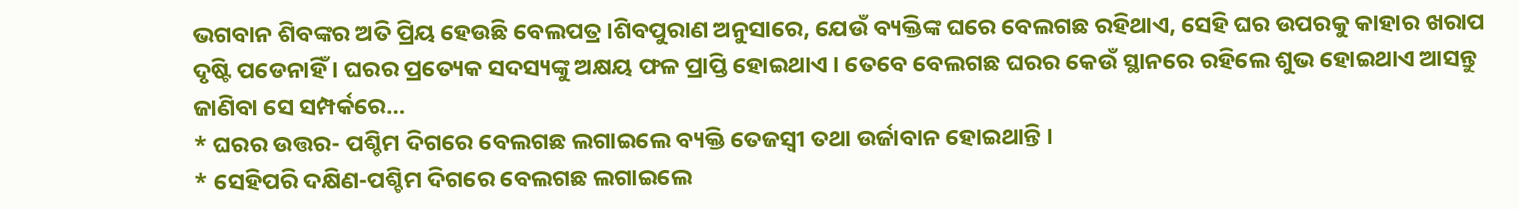ଭଗବାନ ଶିବଙ୍କର ଅତି ପ୍ରିୟ ହେଉଛି ବେଲପତ୍ର ।ଶିବପୁରାଣ ଅନୁସାରେ, ଯେଉଁ ବ୍ୟକ୍ତିଙ୍କ ଘରେ ବେଲଗଛ ରହିଥାଏ, ସେହି ଘର ଉପରକୁ କାହାର ଖରାପ ଦୃଷ୍ଟି ପଡେନାହିଁ । ଘରର ପ୍ରତ୍ୟେକ ସଦସ୍ୟଙ୍କୁ ଅକ୍ଷୟ ଫଳ ପ୍ରାପ୍ତି ହୋଇଥାଏ । ତେବେ ବେଲଗଛ ଘରର କେଉଁ ସ୍ଥାନରେ ରହିଲେ ଶୁଭ ହୋଇଥାଏ ଆସନ୍ତୁ ଜାଣିବା ସେ ସମ୍ପର୍କରେ…
* ଘରର ଉତ୍ତର- ପଶ୍ଚିମ ଦିଗରେ ବେଲଗଛ ଲଗାଇଲେ ବ୍ୟକ୍ତି ତେଜସ୍ବୀ ତଥା ଉର୍ଜାବାନ ହୋଇଥାନ୍ତି ।
* ସେହିପରି ଦକ୍ଷିଣ-ପଶ୍ଚିମ ଦିଗରେ ବେଲଗଛ ଲଗାଇଲେ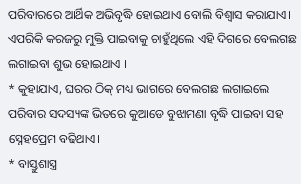ପରିବାରରେ ଆର୍ଥିକ ଅଭିବୃଦ୍ଧି ହୋଇଥାଏ ବୋଲି ବିଶ୍ୱାସ କରାଯାଏ। ଏପରିକି କରଜରୁ ମୁକ୍ତି ପାଇବାକୁ ଚାହୁଁଥିଲେ ଏହି ଦିଗରେ ବେଲଗଛ ଲଗାଇବା ଶୁଭ ହୋଇଥାଏ ।
* କୁହାଯାଏ, ଘରର ଠିକ୍ ମଧ୍ୟ ଭାଗରେ ବେଲଗଛ ଲଗାଇଲେ ପରିବାର ସଦସ୍ୟଙ୍କ ଭିତରେ କୁଆଡେ ବୁଝାମଣା ବୃଦ୍ଧି ପାଇବା ସହ ସ୍ନେହପ୍ରେମ ବଢିଥାଏ।
* ବାସ୍ତୁଶାସ୍ତ୍ର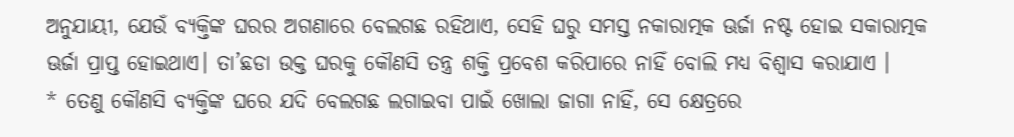ଅନୁଯାୟୀ, ଯେଉଁ ବ୍ୟକ୍ତିଙ୍କ ଘରର ଅଗଣାରେ ବେଲଗଛ ରହିଥାଏ, ସେହି ଘରୁ ସମସ୍ତ ନକାରାତ୍ମକ ଊର୍ଜା ନଷ୍ଟ ହୋଇ ସକାରାତ୍ମକ ଊର୍ଜା ପ୍ରାପ୍ତ ହୋଇଥାଏ। ତା’ଛଡା ଉକ୍ତ ଘରକୁ କୌଣସି ତନ୍ତ୍ର ଶକ୍ତି ପ୍ରବେଶ କରିପାରେ ନାହିଁ ବୋଲି ମଧ୍ୟ ବିଶ୍ୱାସ କରାଯାଏ ।
* ତେଣୁ କୌଣସି ବ୍ୟକ୍ତିଙ୍କ ଘରେ ଯଦି ବେଲଗଛ ଲଗାଇବା ପାଇଁ ଖୋଲା ଜାଗା ନାହିଁ, ସେ କ୍ଷେତ୍ରରେ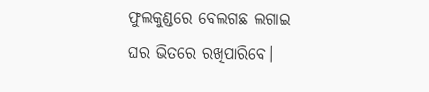ଫୁଲକୁଣ୍ଡରେ ବେଲଗଛ ଲଗାଇ ଘର ଭିତରେ ରଖିପାରିବେ।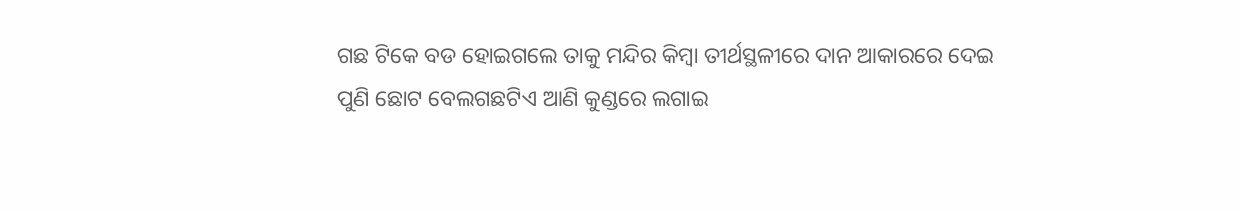ଗଛ ଟିକେ ବଡ ହୋଇଗଲେ ତାକୁ ମନ୍ଦିର କିମ୍ବା ତୀର୍ଥସ୍ଥଳୀରେ ଦାନ ଆକାରରେ ଦେଇ ପୁଣି ଛୋଟ ବେଲଗଛଟିଏ ଆଣି କୁଣ୍ଡରେ ଲଗାଇ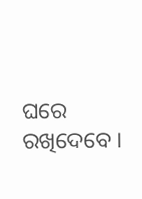ଘରେ ରଖିଦେବେ ।